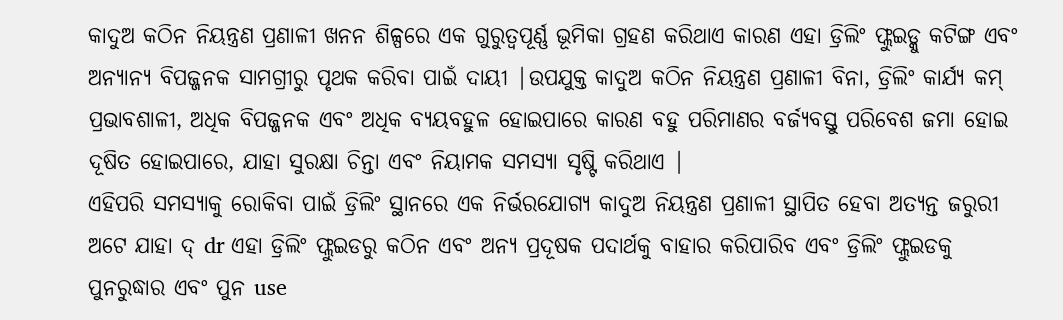କାଦୁଅ କଠିନ ନିୟନ୍ତ୍ରଣ ପ୍ରଣାଳୀ ଖନନ ଶିଳ୍ପରେ ଏକ ଗୁରୁତ୍ୱପୂର୍ଣ୍ଣ ଭୂମିକା ଗ୍ରହଣ କରିଥାଏ କାରଣ ଏହା ଡ୍ରିଲିଂ ଫ୍ଲୁଇଡ୍କୁ କଟିଙ୍ଗ ଏବଂ ଅନ୍ୟାନ୍ୟ ବିପଜ୍ଜନକ ସାମଗ୍ରୀରୁ ପୃଥକ କରିବା ପାଇଁ ଦାୟୀ |ଉପଯୁକ୍ତ କାଦୁଅ କଠିନ ନିୟନ୍ତ୍ରଣ ପ୍ରଣାଳୀ ବିନା, ଡ୍ରିଲିଂ କାର୍ଯ୍ୟ କମ୍ ପ୍ରଭାବଶାଳୀ, ଅଧିକ ବିପଜ୍ଜନକ ଏବଂ ଅଧିକ ବ୍ୟୟବହୁଳ ହୋଇପାରେ କାରଣ ବହୁ ପରିମାଣର ବର୍ଜ୍ୟବସ୍ତୁ ପରିବେଶ ଜମା ହୋଇ ଦୂଷିତ ହୋଇପାରେ, ଯାହା ସୁରକ୍ଷା ଚିନ୍ତା ଏବଂ ନିୟାମକ ସମସ୍ୟା ସୃଷ୍ଟି କରିଥାଏ |
ଏହିପରି ସମସ୍ୟାକୁ ରୋକିବା ପାଇଁ ଡ୍ରିଲିଂ ସ୍ଥାନରେ ଏକ ନିର୍ଭରଯୋଗ୍ୟ କାଦୁଅ ନିୟନ୍ତ୍ରଣ ପ୍ରଣାଳୀ ସ୍ଥାପିତ ହେବା ଅତ୍ୟନ୍ତ ଜରୁରୀ ଅଟେ ଯାହା ଦ୍ dr ଏହା ଡ୍ରିଲିଂ ଫ୍ଲୁଇଡରୁ କଠିନ ଏବଂ ଅନ୍ୟ ପ୍ରଦୂଷକ ପଦାର୍ଥକୁ ବାହାର କରିପାରିବ ଏବଂ ଡ୍ରିଲିଂ ଫ୍ଲୁଇଡକୁ ପୁନରୁଦ୍ଧାର ଏବଂ ପୁନ use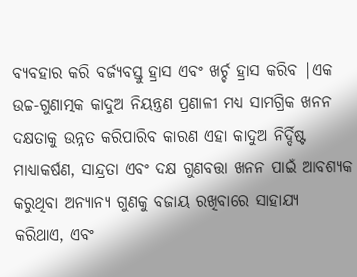ବ୍ୟବହାର କରି ବର୍ଜ୍ୟବସ୍ତୁ ହ୍ରାସ ଏବଂ ଖର୍ଚ୍ଚ ହ୍ରାସ କରିବ |ଏକ ଉଚ୍ଚ-ଗୁଣାତ୍ମକ କାଦୁଅ ନିୟନ୍ତ୍ରଣ ପ୍ରଣାଳୀ ମଧ୍ୟ ସାମଗ୍ରିକ ଖନନ ଦକ୍ଷତାକୁ ଉନ୍ନତ କରିପାରିବ କାରଣ ଏହା କାଦୁଅ ନିର୍ଦ୍ଦିଷ୍ଟ ମାଧ୍ୟାକର୍ଷଣ, ସାନ୍ଦ୍ରତା ଏବଂ ଦକ୍ଷ ଗୁଣବତ୍ତା ଖନନ ପାଇଁ ଆବଶ୍ୟକ କରୁଥିବା ଅନ୍ୟାନ୍ୟ ଗୁଣକୁ ବଜାୟ ରଖିବାରେ ସାହାଯ୍ୟ କରିଥାଏ, ଏବଂ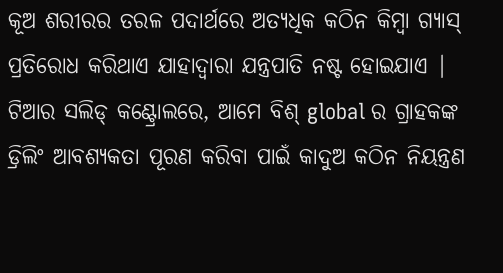କୂଅ ଶରୀରର ତରଳ ପଦାର୍ଥରେ ଅତ୍ୟଧିକ କଠିନ କିମ୍ବା ଗ୍ୟାସ୍ ପ୍ରତିରୋଧ କରିଥାଏ ଯାହାଦ୍ୱାରା ଯନ୍ତ୍ରପାତି ନଷ୍ଟ ହୋଇଯାଏ |
ଟିଆର ସଲିଡ୍ କଣ୍ଟ୍ରୋଲରେ, ଆମେ ବିଶ୍ global ର ଗ୍ରାହକଙ୍କ ଡ୍ରିଲିଂ ଆବଶ୍ୟକତା ପୂରଣ କରିବା ପାଇଁ କାଦୁଅ କଠିନ ନିୟନ୍ତ୍ରଣ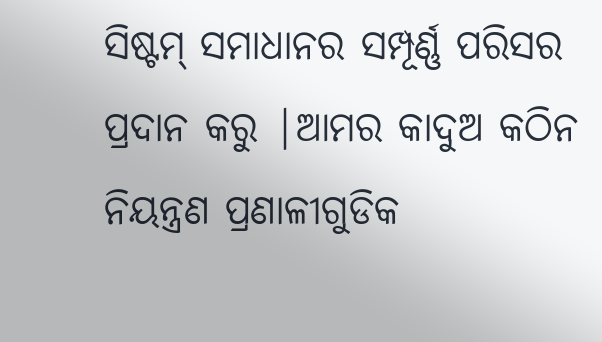ସିଷ୍ଟମ୍ ସମାଧାନର ସମ୍ପୂର୍ଣ୍ଣ ପରିସର ପ୍ରଦାନ କରୁ |ଆମର କାଦୁଅ କଠିନ ନିୟନ୍ତ୍ରଣ ପ୍ରଣାଳୀଗୁଡିକ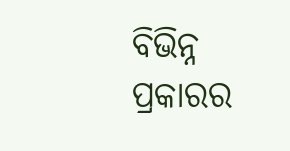ବିଭିନ୍ନ ପ୍ରକାରର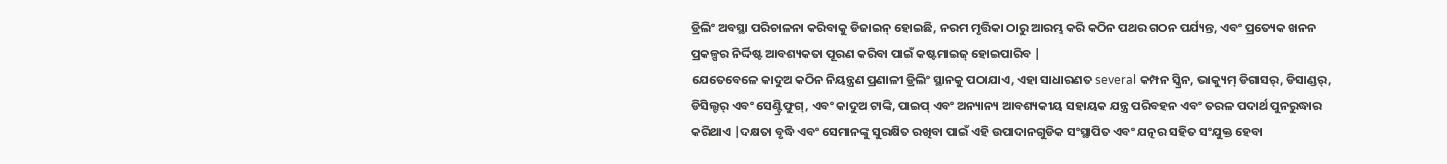ଡ୍ରିଲିଂ ଅବସ୍ଥା ପରିଚାଳନା କରିବାକୁ ଡିଜାଇନ୍ ହୋଇଛି, ନରମ ମୃତ୍ତିକା ଠାରୁ ଆରମ୍ଭ କରି କଠିନ ପଥର ଗଠନ ପର୍ଯ୍ୟନ୍ତ, ଏବଂ ପ୍ରତ୍ୟେକ ଖନନ ପ୍ରକଳ୍ପର ନିର୍ଦ୍ଦିଷ୍ଟ ଆବଶ୍ୟକତା ପୂରଣ କରିବା ପାଇଁ କଷ୍ଟମାଇଜ୍ ହୋଇପାରିବ |
ଯେତେବେଳେ କାଦୁଅ କଠିନ ନିୟନ୍ତ୍ରଣ ପ୍ରଣାଳୀ ଡ୍ରିଲିଂ ସ୍ଥାନକୁ ପଠାଯାଏ, ଏହା ସାଧାରଣତ several କମ୍ପନ ସ୍କ୍ରିନ, ଭାକ୍ୟୁମ୍ ଡିଗାସର୍, ଡିସାଣ୍ଡର୍, ଡିସିଲ୍ଟର୍ ଏବଂ ସେଣ୍ଟ୍ରିଫୁଗ୍, ଏବଂ କାଦୁଅ ଟାଙ୍କି, ପାଇପ୍ ଏବଂ ଅନ୍ୟାନ୍ୟ ଆବଶ୍ୟକୀୟ ସହାୟକ ଯନ୍ତ୍ର ପରିବହନ ଏବଂ ତରଳ ପଦାର୍ଥ ପୁନରୁଦ୍ଧାର କରିଥାଏ |ଦକ୍ଷତା ବୃଦ୍ଧି ଏବଂ ସେମାନଙ୍କୁ ସୁରକ୍ଷିତ ରଖିବା ପାଇଁ ଏହି ଉପାଦାନଗୁଡିକ ସଂସ୍ଥାପିତ ଏବଂ ଯତ୍ନର ସହିତ ସଂଯୁକ୍ତ ହେବା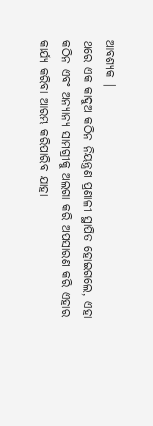ଆବଶ୍ୟକ |
ଥରେ ଏକ କାଦୁଅ କଠିନ ନିୟନ୍ତ୍ରଣ ପ୍ରଣାଳୀ ସ୍ଥାପିତ ହୋଇଗଲେ, ଏହା କଠିନ ଏବଂ ଅନ୍ୟାନ୍ୟ ସାମଗ୍ରୀକୁ ଅଲଗା କରି ଅପସାରଣ କରି ଏହାର କାର୍ଯ୍ୟ କରିବା ଆରମ୍ଭ କରିପାରିବ ଯାହା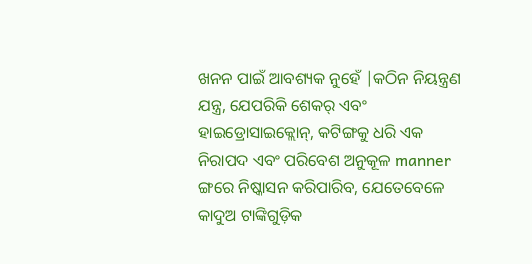ଖନନ ପାଇଁ ଆବଶ୍ୟକ ନୁହେଁ |କଠିନ ନିୟନ୍ତ୍ରଣ ଯନ୍ତ୍ର, ଯେପରିକି ଶେକର୍ ଏବଂ ହାଇଡ୍ରୋସାଇକ୍ଲୋନ୍, କଟିଙ୍ଗକୁ ଧରି ଏକ ନିରାପଦ ଏବଂ ପରିବେଶ ଅନୁକୂଳ manner ଙ୍ଗରେ ନିଷ୍କାସନ କରିପାରିବ, ଯେତେବେଳେ କାଦୁଅ ଟାଙ୍କିଗୁଡ଼ିକ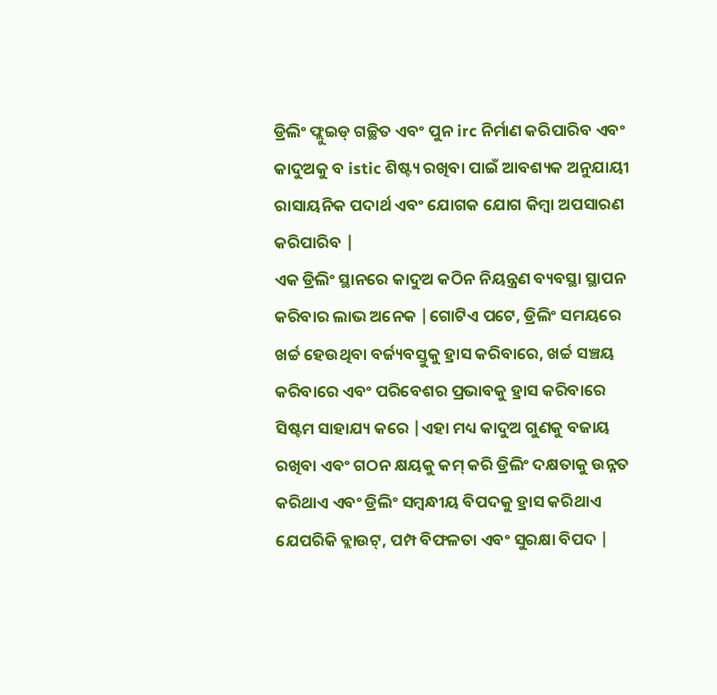ଡ୍ରିଲିଂ ଫ୍ଲୁଇଡ୍ ଗଚ୍ଛିତ ଏବଂ ପୁନ irc ନିର୍ମାଣ କରିପାରିବ ଏବଂ କାଦୁଅକୁ ବ istic ଶିଷ୍ଟ୍ୟ ରଖିବା ପାଇଁ ଆବଶ୍ୟକ ଅନୁଯାୟୀ ରାସାୟନିକ ପଦାର୍ଥ ଏବଂ ଯୋଗକ ଯୋଗ କିମ୍ବା ଅପସାରଣ କରିପାରିବ |
ଏକ ଡ୍ରିଲିଂ ସ୍ଥାନରେ କାଦୁଅ କଠିନ ନିୟନ୍ତ୍ରଣ ବ୍ୟବସ୍ଥା ସ୍ଥାପନ କରିବାର ଲାଭ ଅନେକ |ଗୋଟିଏ ପଟେ, ଡ୍ରିଲିଂ ସମୟରେ ଖର୍ଚ୍ଚ ହେଉଥିବା ବର୍ଜ୍ୟବସ୍ତୁକୁ ହ୍ରାସ କରିବାରେ, ଖର୍ଚ୍ଚ ସଞ୍ଚୟ କରିବାରେ ଏବଂ ପରିବେଶର ପ୍ରଭାବକୁ ହ୍ରାସ କରିବାରେ ସିଷ୍ଟମ ସାହାଯ୍ୟ କରେ |ଏହା ମଧ୍ୟ କାଦୁଅ ଗୁଣକୁ ବଜାୟ ରଖିବା ଏବଂ ଗଠନ କ୍ଷୟକୁ କମ୍ କରି ଡ୍ରିଲିଂ ଦକ୍ଷତାକୁ ଉନ୍ନତ କରିଥାଏ ଏବଂ ଡ୍ରିଲିଂ ସମ୍ବନ୍ଧୀୟ ବିପଦକୁ ହ୍ରାସ କରିଥାଏ ଯେପରିକି ବ୍ଲାଉଟ୍, ପମ୍ପ ବିଫଳତା ଏବଂ ସୁରକ୍ଷା ବିପଦ |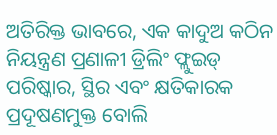ଅତିରିକ୍ତ ଭାବରେ, ଏକ କାଦୁଅ କଠିନ ନିୟନ୍ତ୍ରଣ ପ୍ରଣାଳୀ ଡ୍ରିଲିଂ ଫ୍ଲୁଇଡ୍ ପରିଷ୍କାର, ସ୍ଥିର ଏବଂ କ୍ଷତିକାରକ ପ୍ରଦୂଷଣମୁକ୍ତ ବୋଲି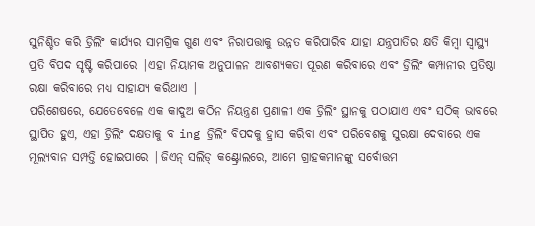ସୁନିଶ୍ଚିତ କରି ଡ୍ରିଲିଂ କାର୍ଯ୍ୟର ସାମଗ୍ରିକ ଗୁଣ ଏବଂ ନିରାପତ୍ତାକୁ ଉନ୍ନତ କରିପାରିବ ଯାହା ଯନ୍ତ୍ରପାତିର କ୍ଷତି କିମ୍ବା ସ୍ୱାସ୍ଥ୍ୟ ପ୍ରତି ବିପଦ ସୃଷ୍ଟି କରିପାରେ |ଏହା ନିୟାମକ ଅନୁପାଳନ ଆବଶ୍ୟକତା ପୂରଣ କରିବାରେ ଏବଂ ଡ୍ରିଲିଂ କମ୍ପାନୀର ପ୍ରତିଷ୍ଠା ରକ୍ଷା କରିବାରେ ମଧ୍ୟ ସାହାଯ୍ୟ କରିଥାଏ |
ପରିଶେଷରେ, ଯେତେବେଳେ ଏକ କାଦୁଅ କଠିନ ନିୟନ୍ତ୍ରଣ ପ୍ରଣାଳୀ ଏକ ଡ୍ରିଲିଂ ସ୍ଥାନକୁ ପଠାଯାଏ ଏବଂ ସଠିକ୍ ଭାବରେ ସ୍ଥାପିତ ହୁଏ, ଏହା ଡ୍ରିଲିଂ ଦକ୍ଷତାକୁ ବ ing ଡ୍ରିଲିଂ ବିପଦକୁ ହ୍ରାସ କରିବା ଏବଂ ପରିବେଶକୁ ସୁରକ୍ଷା ଦେବାରେ ଏକ ମୂଲ୍ୟବାନ ସମ୍ପତ୍ତି ହୋଇପାରେ |ଜିଏନ୍ ସଲିଡ୍ କଣ୍ଟ୍ରୋଲରେ, ଆମେ ଗ୍ରାହକମାନଙ୍କୁ ସର୍ବୋତ୍ତମ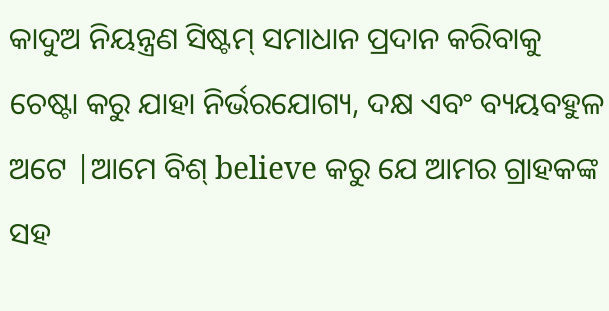କାଦୁଅ ନିୟନ୍ତ୍ରଣ ସିଷ୍ଟମ୍ ସମାଧାନ ପ୍ରଦାନ କରିବାକୁ ଚେଷ୍ଟା କରୁ ଯାହା ନିର୍ଭରଯୋଗ୍ୟ, ଦକ୍ଷ ଏବଂ ବ୍ୟୟବହୁଳ ଅଟେ |ଆମେ ବିଶ୍ believe କରୁ ଯେ ଆମର ଗ୍ରାହକଙ୍କ ସହ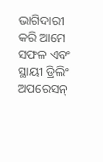ଭାଗିଦାରୀ କରି ଆମେ ସଫଳ ଏବଂ ସ୍ଥାୟୀ ଡ୍ରିଲିଂ ଅପରେସନ୍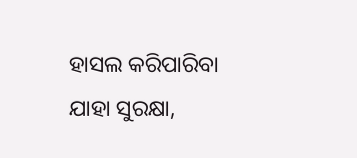ହାସଲ କରିପାରିବା ଯାହା ସୁରକ୍ଷା,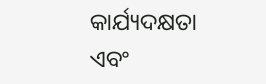କାର୍ଯ୍ୟଦକ୍ଷତା ଏବଂ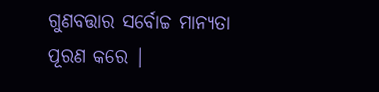ଗୁଣବତ୍ତାର ସର୍ବୋଚ୍ଚ ମାନ୍ୟତା ପୂରଣ କରେ |